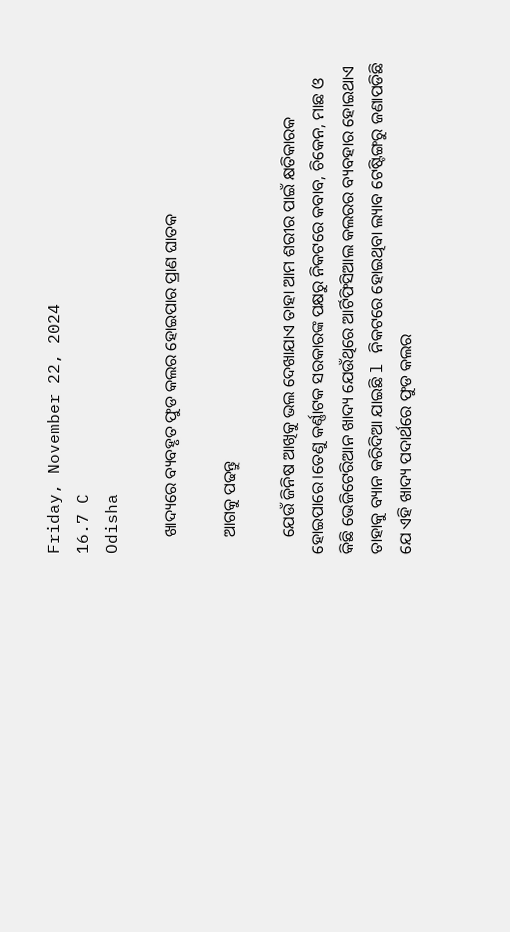Friday, November 22, 2024
16.7 C
Odisha

    ଖାଦ୍ୟରେ ବ୍ୟବହୃତ ଫୁଡ କଲର ହୋଇପାର ପ୍ରାଣ ଘାତକ

    ଆଗକୁ ପଢନ୍ତୁ

    ଯେଉଁ ଜିନିଷ ଆଖିକୁ ଭଲ ଦେଖାଯାଏ ତାହା ଆମ ଶରୀର ପାଇଁ କ୍ଷତିକାରକ ହୋଇପାରେ।ତେଣୁ କର୍ଣ୍ଣାଟକ ସରକାରଙ୍କ ପକ୍ଷରୁ ନିକଟରେ କବାବ, ଚିକେନ, ମାଛ ଓ କିଛି ଭେଜିଟେରିଆନ ଖାଦ୍ୟ ଯେଉଁଥିରେ ଆର୍ଟିଫିସିଆଲ କଲରର ବ୍ୟବହାର ହୋଇଥାଏ ତାହାକୁ ବ୍ୟାନ କରିଦିଆ ଯାଇଛି l ନିକଟରେ ହୋଇଥିବା ଲ୍ୟାବ ଟେଷ୍ଟିଙ୍ଗରୁ ଜଣାପଡିଛି ଯେ ଏହି ଖାଦ୍ୟ ପଦାର୍ଥରେ ଫୁଡ କଲର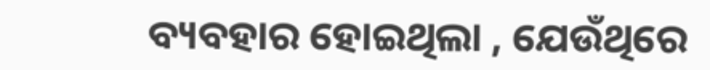ବ୍ୟବହାର ହୋଇଥିଲା , ଯେଉଁଥିରେ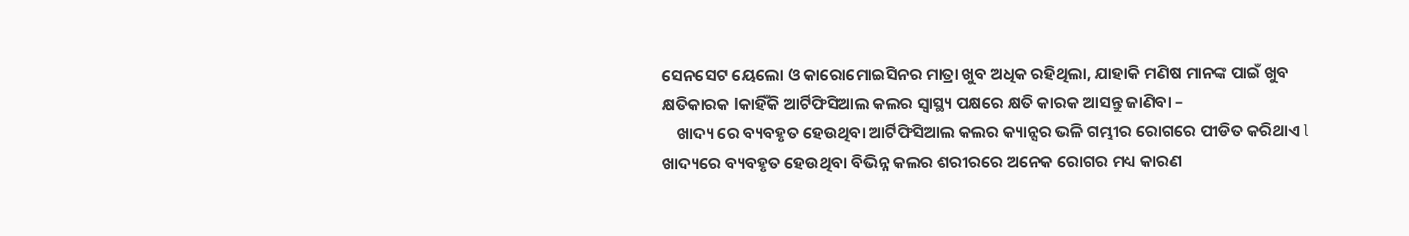ସେନସେଟ ୟେଲୋ ଓ କାରୋମୋଇସିନର ମାତ୍ରା ଖୁବ ଅଧିକ ରହିଥିଲା, ଯାହାକି ମଣିଷ ମାନଙ୍କ ପାଇଁ ଖୁବ କ୍ଷତିକାରକ lକାହିଁକି ଆର୍ଟିଫିସିଆଲ କଲର ସ୍ୱାସ୍ଥ୍ୟ ପକ୍ଷରେ କ୍ଷତି କାରକ ଆସନ୍ତୁ ଜାଣିବା –
    ଖାଦ୍ୟ ରେ ବ୍ୟବହୃତ ହେଉଥିବା ଆର୍ଟିଫିସିଆଲ କଲର କ୍ୟାନ୍ସର ଭଳି ଗମ୍ଭୀର ରୋଗରେ ପୀଡିତ କରିଥାଏ l ଖାଦ୍ୟରେ ବ୍ୟବହୃତ ହେଉଥିବା ବିଭିନ୍ନ କଲର ଶରୀରରେ ଅନେକ ରୋଗର ମଧ୍ୟ କାରଣ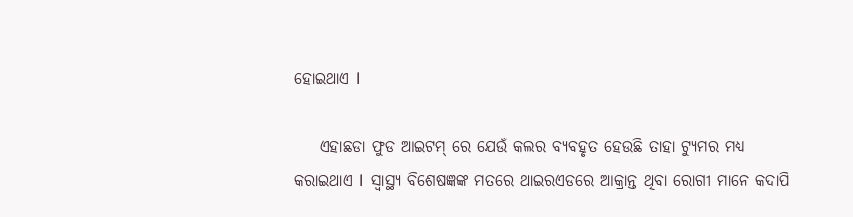ହୋଇଥାଏ l

    ଏହାଛଡା ଫୁଡ ଆଇଟମ୍ ରେ ଯେଉଁ କଲର ବ୍ୟବହୃତ ହେଉଛି ତାହା ଟ୍ୟୁମର ମଧ୍ୟ କରାଇଥାଏ l  ସ୍ୱାସ୍ଥ୍ୟ ବିଶେଷଜ୍ଞଙ୍କ ମତରେ ଥାଇରଏଡରେ ଆକ୍ରାନ୍ତ ଥିବା ରୋଗୀ ମାନେ କଦାପି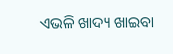ଏଭଳି ଖାଦ୍ୟ ଖାଇବା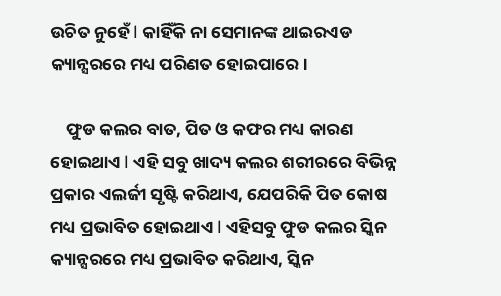ଉଚିତ ନୁହେଁ l କାହିଁକି ନା ସେମାନଙ୍କ ଥାଇରଏଡ କ୍ୟାନ୍ସରରେ ମଧ୍ୟ ପରିଣତ ହୋଇପାରେ।

    ଫୁଡ କଲର ବାତ, ପିତ ଓ କଫର ମଧ୍ୟ କାରଣ ହୋଇଥାଏ l ଏହି ସବୁ ଖାଦ୍ୟ କଲର ଶରୀରରେ ବିଭିନ୍ନ ପ୍ରକାର ଏଲର୍ଜୀ ସୃଷ୍ଟି କରିଥାଏ, ଯେପରିକି ପିତ କୋଷ ମଧ୍ୟ ପ୍ରଭାବିତ ହୋଇଥାଏ l ଏହିସବୁ ଫୁଡ କଲର ସ୍କିନ କ୍ୟାନ୍ସରରେ ମଧ୍ୟ ପ୍ରଭାବିତ କରିଥାଏ, ସ୍କିନ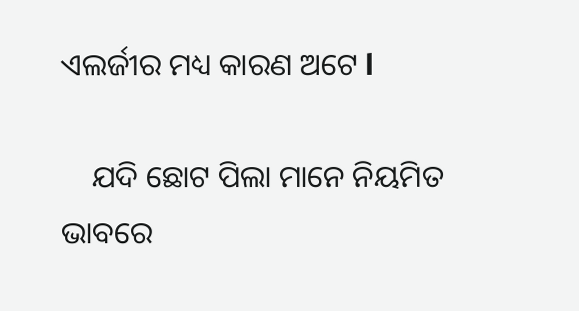ଏଲର୍ଜୀର ମଧ୍ୟ କାରଣ ଅଟେ l

    ଯଦି ଛୋଟ ପିଲା ମାନେ ନିୟମିତ ଭାବରେ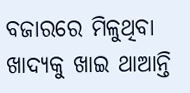ବଜାରରେ ମିଳୁଥିବା ଖାଦ୍ୟକୁ ଖାଇ ଥାଆନ୍ତି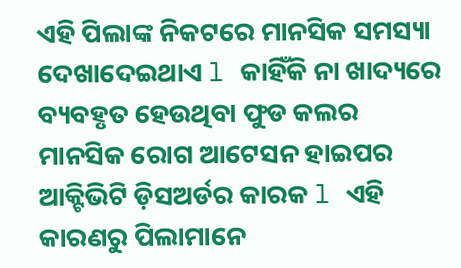ଏହି ପିଲାଙ୍କ ନିକଟରେ ମାନସିକ ସମସ୍ୟା ଦେଖାଦେଇଥାଏ l କାହିଁକି ନା ଖାଦ୍ୟରେ ବ୍ୟବହୃତ ହେଉଥିବା ଫୁଡ କଲର  ମାନସିକ ରୋଗ ଆଟେସନ ହାଇପର ଆକ୍ଟିଭିଟି ଡ଼ିସଅର୍ଡର କାରକ l ଏହି କାରଣରୁ ପିଲାମାନେ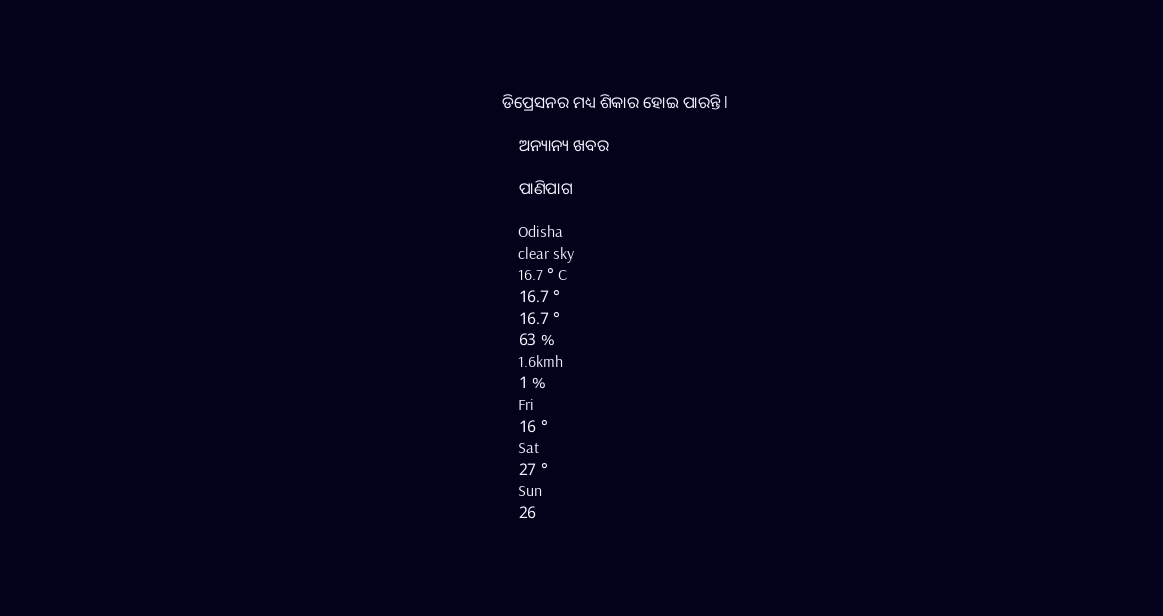ଡିପ୍ରେସନର ମଧ୍ୟ ଶିକାର ହୋଇ ପାରନ୍ତି l

    ଅନ୍ୟାନ୍ୟ ଖବର

    ପାଣିପାଗ

    Odisha
    clear sky
    16.7 ° C
    16.7 °
    16.7 °
    63 %
    1.6kmh
    1 %
    Fri
    16 °
    Sat
    27 °
    Sun
    26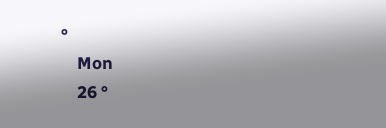°
    Mon
    26 °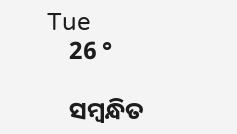Tue
    26 °

    ସମ୍ବନ୍ଧିତ